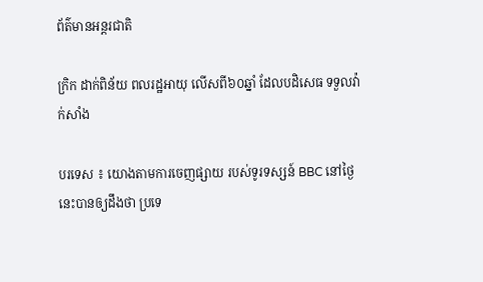ព័ត៌មានអន្តរជាតិ

ក្រិក ដាក់ពិន័យ ពលរដ្ឋអាយុ លើសពី៦០ឆ្នាំ ដែលបដិសេធ ទទួលវ៉ាក់សាំង

បរទេស ៖ យោងតាមការចេញផ្សាយ របស់ទូរទស្សន៍ BBC នៅថ្ងៃនេះបានឲ្យដឹងថា ប្រទេ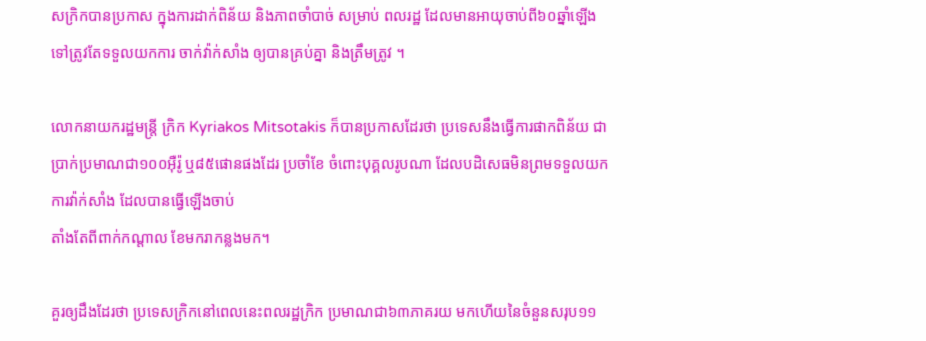សក្រិកបានប្រកាស ក្នុងការដាក់ពិន័យ និងភាពចាំបាច់ សម្រាប់ ពលរដ្ឋ ដែលមានអាយុចាប់ពី៦០ឆ្នាំឡើង ទៅត្រូវតែទទួលយកការ ចាក់វ៉ាក់សាំង ឲ្យបានគ្រប់គ្នា និងត្រឹមត្រូវ ។

លោកនាយករដ្ឋមន្ត្រី ក្រិក Kyriakos Mitsotakis ក៏បានប្រកាសដែរថា ប្រទេសនឹងធ្វើការផាកពិន័យ ជាប្រាក់ប្រមាណជា១០០អ៊ឺរ៉ូ ឬ៨៥ផោនផងដែរ ប្រចាំខែ ចំពោះបុគ្គលរូបណា ដែលបដិសេធមិនព្រមទទួលយកការវ៉ាក់សាំង ដែលបានធ្វើឡើងចាប់
តាំងតែពីពាក់កណ្តាល ខែមករាកន្លងមក។

គួរឲ្យដឹងដែរថា ប្រទេសក្រិកនៅពេលនេះពលរដ្ឋក្រិក ប្រមាណជា៦៣ភាគរយ មកហើយនៃចំនួនសរុប១១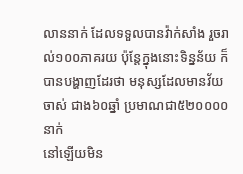លាននាក់ ដែលទទួលបានវ៉ាក់សាំង រួចរាល់១០០ភាគរយ ប៉ុន្តែក្នុងនោះទិន្នន័យ ក៏បានបង្ហាញដែរថា មនុស្សដែលមានវ័យចាស់ ជាង៦០ឆ្នាំ ប្រមាណជា៥២០០០០នាក់
នៅឡើយមិន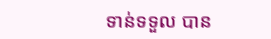ទាន់ទទួល បាន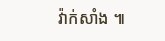វ៉ាក់សាំង ៕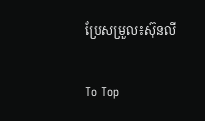ប្រែសម្រួល៖ស៊ុនលី

To Top